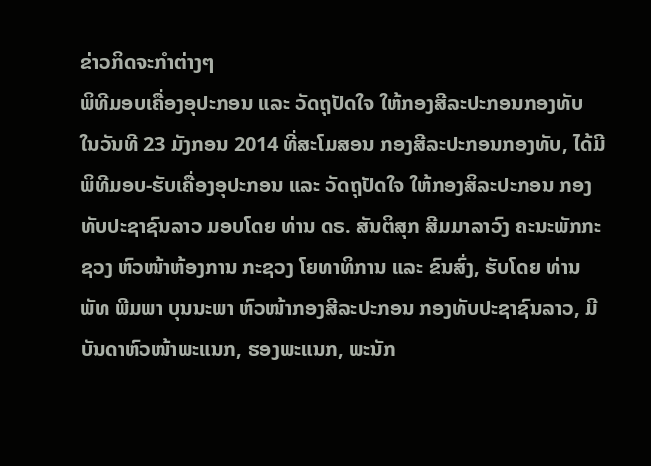ຂ່າວກິດຈະກຳຕ່າງໆ
ພິທີມອບເຄື່ອງອຸປະກອນ ແລະ ວັດຖຸປັດໃຈ ໃຫ້ກອງສີລະປະກອນກອງທັບ
ໃນວັນທີ 23 ມັງກອນ 2014 ທີ່ສະໂມສອນ ກອງສີລະປະກອນກອງທັບ, ໄດ້ມີພິທີມອບ-ຮັບເຄື່ອງອຸປະກອນ ແລະ ວັດຖຸປັດໃຈ ໃຫ້ກອງສິລະປະກອນ ກອງທັບປະຊາຊົນລາວ ມອບໂດຍ ທ່ານ ດຣ. ສັນຕິສຸກ ສີມມາລາວົງ ຄະນະພັກກະຊວງ ຫົວໜ້າຫ້ອງການ ກະຊວງ ໂຍທາທິການ ແລະ ຂົນສົ່ງ, ຮັບໂດຍ ທ່ານ ພັທ ພີມພາ ບຸນນະພາ ຫົວໜ້າກອງສີລະປະກອນ ກອງທັບປະຊາຊົນລາວ, ມີບັນດາຫົວໜ້າພະແນກ, ຮອງພະແນກ, ພະນັກ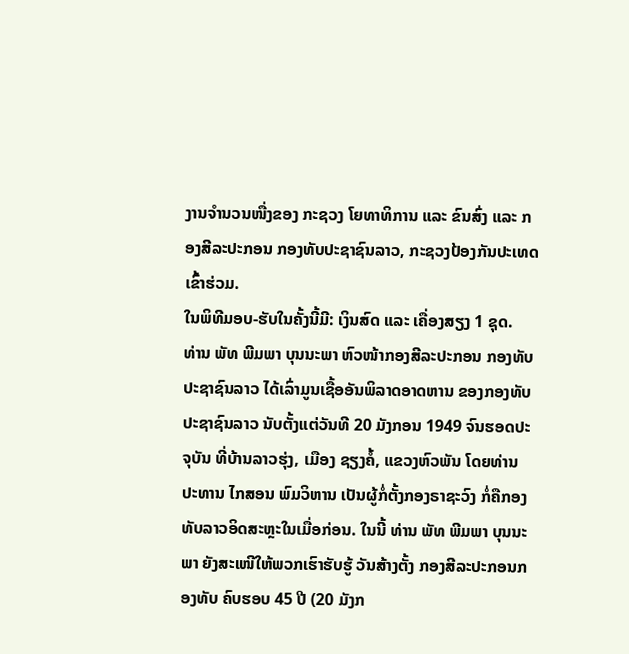ງານຈໍານວນໜື່ງຂອງ ກະຊວງ ໂຍທາທິການ ແລະ ຂົນສົ່ງ ແລະ ກອງສີລະປະກອນ ກອງທັບປະຊາຊົນລາວ, ກະຊວງປ້ອງກັນປະເທດ ເຂົ້າຮ່ວມ.
ໃນພິທີມອບ-ຮັບໃນຄັ້ງນີ້ມີ: ເງິນສົດ ແລະ ເຄື່ອງສຽງ 1 ຊຸດ.
ທ່ານ ພັທ ພີມພາ ບຸນນະພາ ຫົວໜ້າກອງສີລະປະກອນ ກອງທັບປະຊາຊົນລາວ ໄດ້ເລົ່າມູນເຊື້ອອັນພິລາດອາດຫານ ຂອງກອງທັບປະຊາຊົນລາວ ນັບຕັ້ງແຕ່ວັນທີ 20 ມັງກອນ 1949 ຈົນຮອດປະຈຸບັນ ທີ່ບ້ານລາວຮຸ່ງ, ເມືອງ ຊຽງຄໍ້, ແຂວງຫົວພັນ ໂດຍທ່ານ ປະທານ ໄກສອນ ພົມວິຫານ ເປັນຜູ້ກໍ່ຕັ້ງກອງຣາຊະວົງ ກໍ່ຄືກອງທັບລາວອິດສະຫຼະໃນເມື່ອກ່ອນ. ໃນນີ້ ທ່ານ ພັທ ພີມພາ ບຸນນະພາ ຍັງສະເໜີໃຫ້ພວກເຮົາຮັບຮູ້ ວັນສ້າງຕັ້ງ ກອງສີລະປະກອນກອງທັບ ຄົບຮອບ 45 ປີ (20 ມັງກ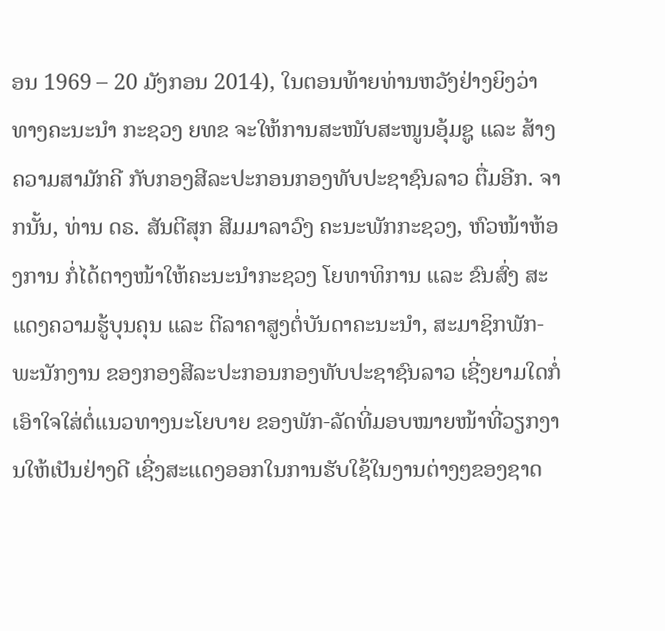ອນ 1969 – 20 ມັງກອນ 2014), ໃນຕອນທ້າຍທ່ານຫວັງຢ່າງຍິງວ່າ ທາງຄະນະນໍາ ກະຊວງ ຍທຂ ຈະໃຫ້ການສະໜັບສະໜູນອຸ້ມຊູ ແລະ ສ້າງຄວາມສາມັກຄີ ກັບກອງສີລະປະກອນກອງທັບປະຊາຊົນລາວ ຕື່ມອີກ. ຈາກນັ້ນ, ທ່ານ ດຣ. ສັນຕີສຸກ ສີມມາລາວົງ ຄະນະພັກກະຊວງ, ຫົວໜ້າຫ້ອງການ ກໍ່ໄດ້ຕາງໜ້າໃຫ້ຄະນະນໍາກະຊວງ ໂຍທາທິການ ແລະ ຂົນສົ່ງ ສະແດງຄວາມຮູ້ບຸນຄຸນ ແລະ ຕີລາຄາສູງຕໍ່ບັນດາຄະນະນໍາ, ສະມາຊິກພັກ-ພະນັກງານ ຂອງກອງສີລະປະກອນກອງທັບປະຊາຊົນລາວ ເຊີ່ງຍາມໃດກໍ່ເອົາໃຈໃສ່ຕໍ່ແນວທາງນະໂຍບາຍ ຂອງພັກ-ລັດທີ່ມອບໝາຍໜ້າທີ່ວຽກງານໃຫ້ເປັນຢ່າງດີ ເຊີ່ງສະແດງອອກໃນການຮັບໃຊ້ໃນງານຕ່າງໆຂອງຊາດ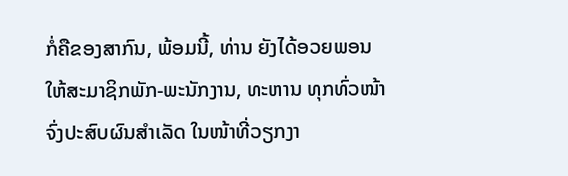ກໍ່ຄືຂອງສາກົນ, ພ້ອມນີ້, ທ່ານ ຍັງໄດ້ອວຍພອນໃຫ້ສະມາຊິກພັກ-ພະນັກງານ, ທະຫານ ທຸກທົ່ວໜ້າຈົ່ງປະສົບຜົນສໍາເລັດ ໃນໜ້າທີ່ວຽກງາ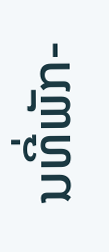ນທີ່ພັກ-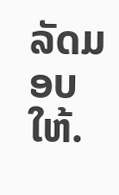ລັດມອບໃຫ້.